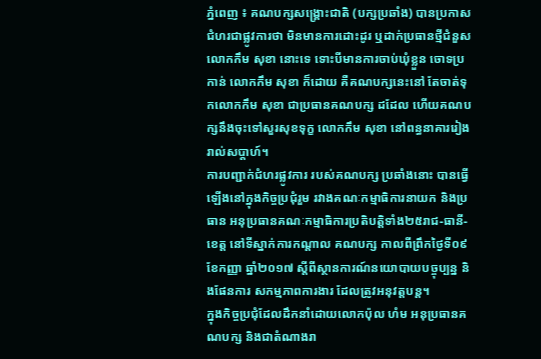ភ្នំពេញ ៖ គណបក្សសង្គ្រោះជាតិ (បក្សប្រឆាំង) បានប្រកាសជំហរជាផ្លូវការថា មិនមានការដោះដូរ ឬដាក់ប្រធានថ្មីជំនួសលោកកឹម សុខា នោះទេ ទោះបីមានការចាប់ឃុំខ្លួន ចោទប្រកាន់ លោកកឹម សុខា ក៏ដោយ គឺគណបក្សនេះនៅ តែចាត់ទុកលោកកឹម សុខា ជាប្រធានគណបក្ស ដដែល ហើយគណបក្សនឹងចុះទៅសួរសុខទុក្ខ លោកកឹម សុខា នៅពន្ធនាគាររៀងរាល់សប្តាហ៍។
ការបញ្ជាក់ជំហរផ្លូវការ របស់គណបក្ស ប្រឆាំងនោះ បានធ្វើឡើងនៅក្នុងកិច្ចប្រជុំរួម រវាងគណៈកម្មាធិការនាយក និងប្រធាន អនុប្រធានគណៈកម្មាធិការប្រតិបត្តិទាំង២៥រាជ-ធានី-ខេត្ត នៅទីស្នាក់ការកណ្តាល គណបក្ស កាលពីព្រឹកថ្ងៃទី០៩ ខែកញ្ញា ឆ្នាំ២០១៧ ស្តីពីស្ថានការណ៍នយោបាយបច្ចុប្បន្ន និងផែនការ សកម្មភាពការងារ ដែលត្រូវអនុវត្តបន្ត។
ក្នុងកិច្ចប្រជុំដែលដឹកនាំដោយលោកប៉ុល ហំម អនុប្រធានគណបក្ស និងជាតំណាងរា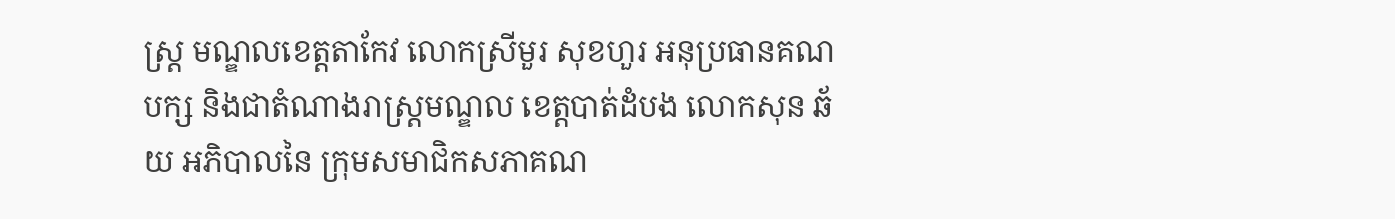ស្ត្រ មណ្ឌលខេត្តតាកែវ លោកស្រីមួរ សុខហួរ អនុប្រធានគណបក្ស និងជាតំណាងរាស្ត្រមណ្ឌល ខេត្តបាត់ដំបង លោកសុន ឆ័យ អភិបាលនៃ ក្រុមសមាជិកសភាគណ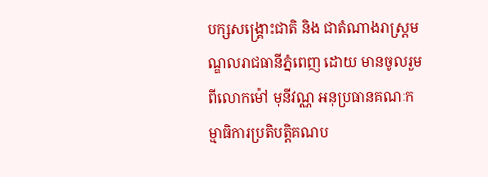បក្សសង្គ្រោះជាតិ និង ជាតំណាងរាស្ត្រមណ្ឌលរាជធានីភ្នំពេញ ដោយ មានចូលរួមពីលោកម៉ៅ មុនីវណ្ណ អនុប្រធានគណៈកម្មាធិការប្រតិបត្តិគណប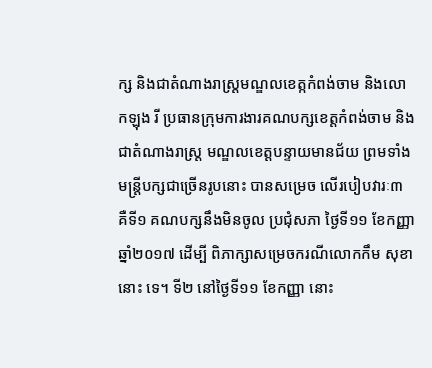ក្ស និងជាតំណាងរាស្ត្រមណ្ឌលខេត្កកំពង់ចាម និងលោកឡុង រី ប្រធានក្រុមការងារគណបក្សខេត្តកំពង់ចាម និង ជាតំណាងរាស្ត្រ មណ្ឌលខេត្តបន្ទាយមានជ័យ ព្រមទាំងមន្ត្រីបក្សជាច្រើនរូបនោះ បានសម្រេច លើរបៀបវារៈ៣ គឺទី១ គណបក្សនឹងមិនចូល ប្រជុំសភា ថ្ងៃទី១១ ខែកញ្ញា ឆ្នាំ២០១៧ ដើម្បី ពិភាក្សាសម្រេចករណីលោកកឹម សុខា នោះ ទេ។ ទី២ នៅថ្ងៃទី១១ ខែកញ្ញា នោះ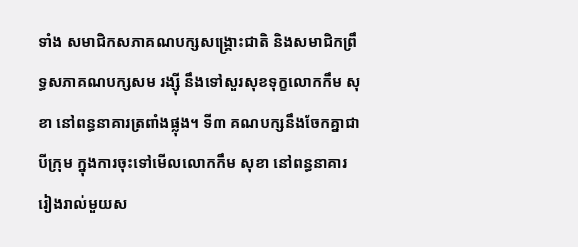ទាំង សមាជិកសភាគណបក្សសង្គ្រោះជាតិ និងសមាជិកព្រឹទ្ធសភាគណបក្សសម រង្ស៊ី នឹងទៅសួរសុខទុក្ខលោកកឹម សុខា នៅពន្ធនាគារត្រពាំងផ្លុង។ ទី៣ គណបក្សនឹងចែកគ្នាជាបីក្រុម ក្នុងការចុះទៅមើលលោកកឹម សុខា នៅពន្ធនាគារ រៀងរាល់មួយស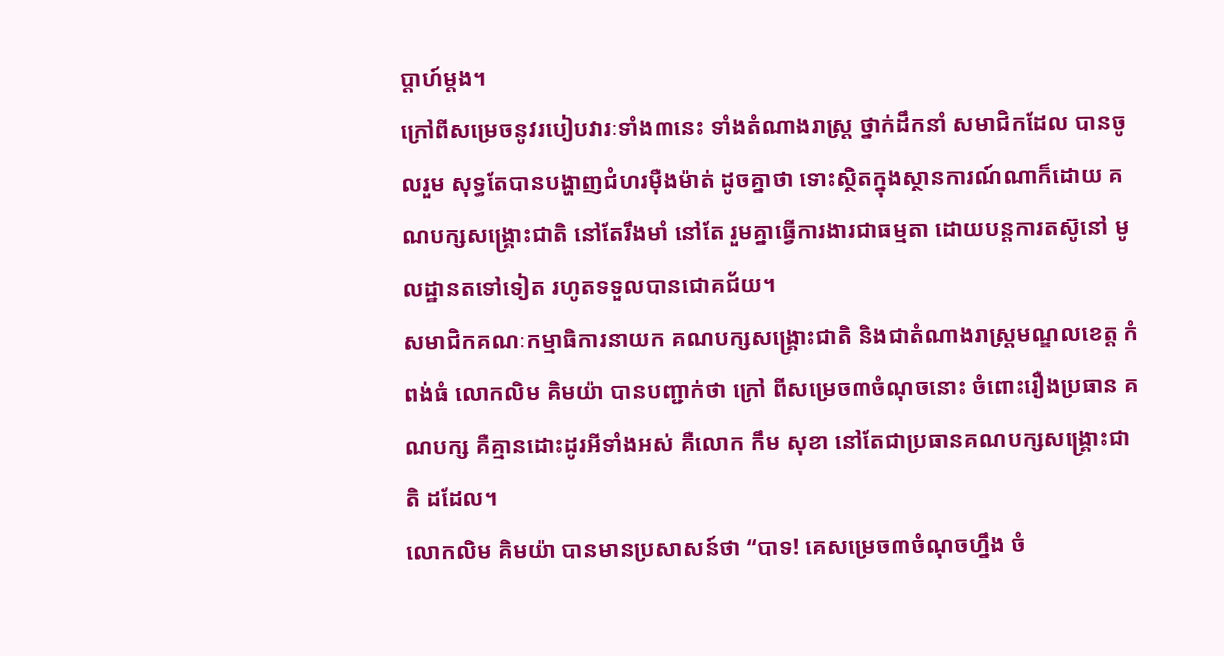ប្តាហ៍ម្តង។
ក្រៅពីសម្រេចនូវរបៀបវារៈទាំង៣នេះ ទាំងតំណាងរាស្ត្រ ថ្នាក់ដឹកនាំ សមាជិកដែល បានចូលរួម សុទ្ធតែបានបង្ហាញជំហរម៉ឺងម៉ាត់ ដូចគ្នាថា ទោះស្ថិតក្នុងស្ថានការណ៍ណាក៏ដោយ គណបក្សសង្គ្រោះជាតិ នៅតែរឹងមាំ នៅតែ រួមគ្នាធ្វើការងារជាធម្មតា ដោយបន្តការតស៊ូនៅ មូលដ្ឋានតទៅទៀត រហូតទទួលបានជោគជ័យ។
សមាជិកគណៈកម្មាធិការនាយក គណបក្សសង្គ្រោះជាតិ និងជាតំណាងរាស្ត្រមណ្ឌលខេត្ត កំពង់ធំ លោកលិម គិមយ៉ា បានបញ្ជាក់ថា ក្រៅ ពីសម្រេច៣ចំណុចនោះ ចំពោះរឿងប្រធាន គណបក្ស គឺគ្មានដោះដូរអីទាំងអស់ គឺលោក កឹម សុខា នៅតែជាប្រធានគណបក្សសង្គ្រោះជាតិ ដដែល។
លោកលិម គិមយ៉ា បានមានប្រសាសន៍ថា “បាទ! គេសម្រេច៣ចំណុចហ្នឹង ចំ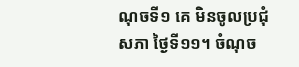ណុចទី១ គេ មិនចូលប្រជុំសភា ថ្ងៃទី១១។ ចំណុច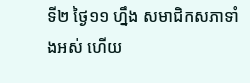ទី២ ថ្ងៃ១១ ហ្នឹង សមាជិកសភាទាំងអស់ ហើយ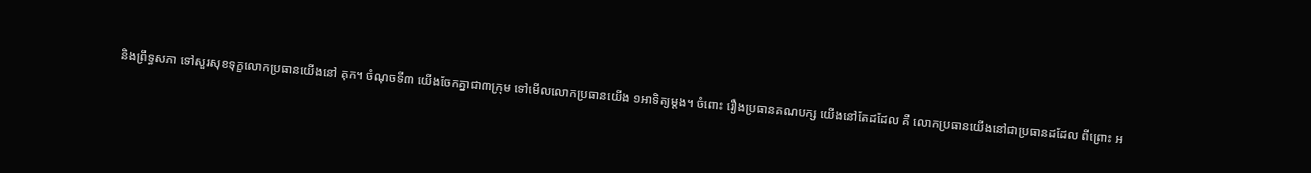និងព្រឹទ្ធសភា ទៅសួរសុខទុក្ខលោកប្រធានយើងនៅ គុក។ ចំណុចទី៣ យើងចែកគ្នាជា៣ក្រុម ទៅមើលលោកប្រធានយើង ១អាទិត្យម្តង។ ចំពោះ រឿងប្រធានគណបក្ស យើងនៅតែដដែល គឺ លោកប្រធានយើងនៅជាប្រធានដដែល ពីព្រោះ អ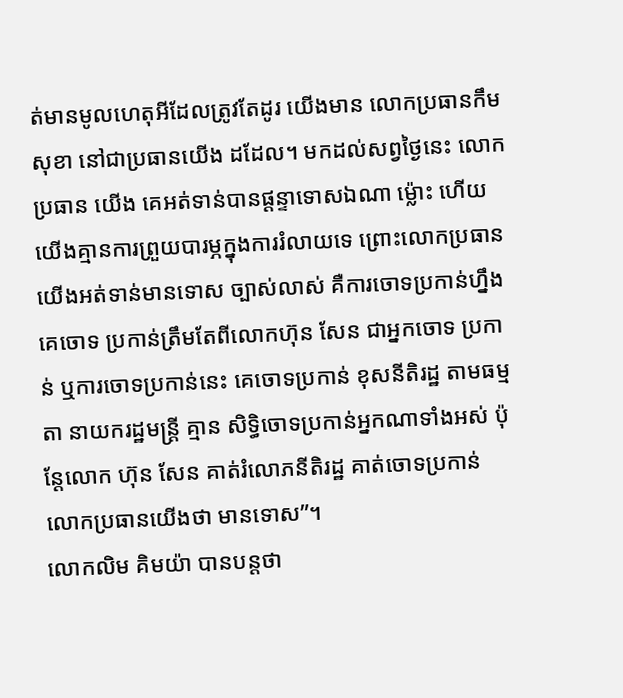ត់មានមូលហេតុអីដែលត្រូវតែដូរ យើងមាន លោកប្រធានកឹម សុខា នៅជាប្រធានយើង ដដែល។ មកដល់សព្វថ្ងៃនេះ លោកប្រធាន យើង គេអត់ទាន់បានផ្តន្ទាទោសឯណា ម៉្លោះ ហើយយើងគ្មានការព្រួយបារម្ភក្នុងការរំលាយទេ ព្រោះលោកប្រធានយើងអត់ទាន់មានទោស ច្បាស់លាស់ គឺការចោទប្រកាន់ហ្នឹង គេចោទ ប្រកាន់ត្រឹមតែពីលោកហ៊ុន សែន ជាអ្នកចោទ ប្រកាន់ ឬការចោទប្រកាន់នេះ គេចោទប្រកាន់ ខុសនីតិរដ្ឋ តាមធម្មតា នាយករដ្ឋមន្ត្រី គ្មាន សិទ្ធិចោទប្រកាន់អ្នកណាទាំងអស់ ប៉ុន្តែលោក ហ៊ុន សែន គាត់រំលោភនីតិរដ្ឋ គាត់ចោទប្រកាន់ លោកប្រធានយើងថា មានទោស”។
លោកលិម គិមយ៉ា បានបន្តថា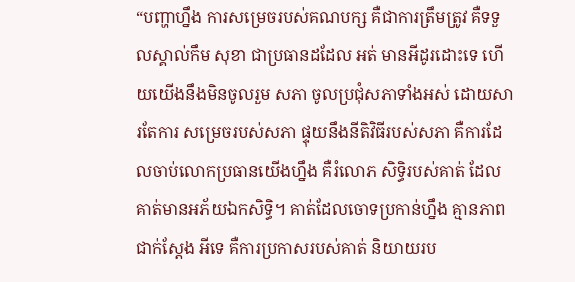“បញ្ហាហ្នឹង ការសម្រេចរបស់គណបក្ស គឺជាការត្រឹមត្រូវ គឺទទួលស្គាល់កឹម សុខា ជាប្រធានដដែល អត់ មានអីដូរដោះទេ ហើយយើងនឹងមិនចូលរួម សភា ចូលប្រជុំសភាទាំងអស់ ដោយសារតែការ សម្រេចរបស់សភា ផ្ទុយនឹងនីតិវិធីរបស់សភា គឺការដែលចាប់លោកប្រធានយើងហ្នឹង គឺរំលោភ សិទ្ធិរបស់គាត់ ដែលគាត់មានអភ័យឯកសិទ្ធិ។ គាត់ដែលចោទប្រកាន់ហ្នឹង គ្មានភាពជាក់ស្តែង អីទេ គឺការប្រកាសរបស់គាត់ និយាយរប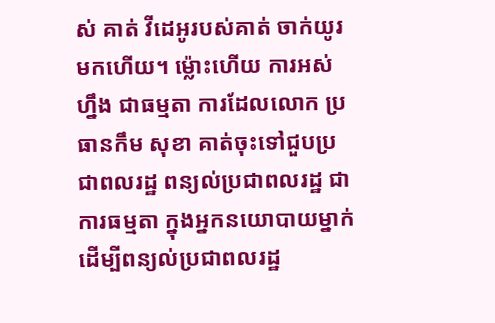ស់ គាត់ វីដេអូរបស់គាត់ ចាក់យូរមកហើយ។ ម៉្លោះហើយ ការអស់ហ្នឹង ជាធម្មតា ការដែលលោក ប្រធានកឹម សុខា គាត់ចុះទៅជួបប្រជាពលរដ្ឋ ពន្យល់ប្រជាពលរដ្ឋ ជាការធម្មតា ក្នុងអ្នកនយោបាយម្នាក់ ដើម្បីពន្យល់ប្រជាពលរដ្ឋ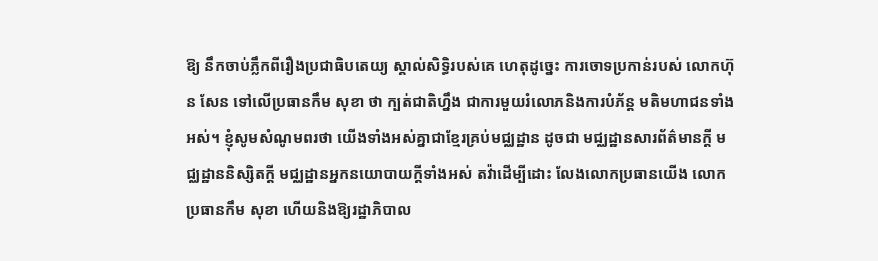ឱ្យ នឹកចាប់ភ្លឹកពីរឿងប្រជាធិបតេយ្យ ស្គាល់សិទ្ធិរបស់គេ ហេតុដូច្នេះ ការចោទប្រកាន់របស់ លោកហ៊ុន សែន ទៅលើប្រធានកឹម សុខា ថា ក្បត់ជាតិហ្នឹង ជាការមួយរំលោភនិងការបំភ័ន្ត មតិមហាជនទាំងអស់។ ខ្ញុំសូមសំណូមពរថា យើងទាំងអស់គ្នាជាខ្មែរគ្រប់មជ្ឈដ្ឋាន ដូចជា មជ្ឈដ្ឋានសារព័ត៌មានក្តី មជ្ឈដ្ឋាននិស្សិតក្តី មជ្ឈដ្ឋានអ្នកនយោបាយក្តីទាំងអស់ តវ៉ាដើម្បីដោះ លែងលោកប្រធានយើង លោកប្រធានកឹម សុខា ហើយនិងឱ្យរដ្ឋាភិបាល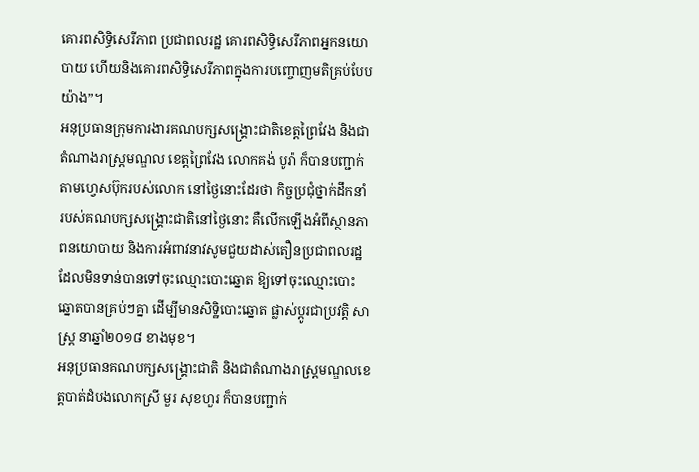គោរពសិទ្ធិសេរីភាព ប្រជាពលរដ្ឋ គោរពសិទ្ធិសេរីភាពអ្នកនយោបាយ ហើយនិងគោរពសិទ្ធិសេរីភាពក្នុងការបញ្ចោញមតិគ្រប់បែបយ៉ាង”។
អនុប្រធានក្រុមការងារគណបក្សសង្គ្រោះជាតិខេត្តព្រៃវែង និងជាតំណាងរាស្ត្រមណ្ឌល ខេត្តព្រៃវែង លោកគង់ បូរ៉ា ក៏បានបញ្ជាក់ តាមហ្វេសប៊ុករបស់លោក នៅថ្ងៃនោះដែរថា កិច្ចប្រជុំថ្នាក់ដឹកនាំ របស់គណបក្សសង្គ្រោះជាតិនៅថ្ងៃនោះ គឺលើកឡើងអំពីស្ថានភាពនយោបាយ និងការអំពាវនាវសូមជួយដាស់តឿនប្រជាពលរដ្ឋ ដែលមិនទាន់បានទៅចុះឈ្មោះបោះឆ្នោត ឱ្យទៅចុះឈ្មោះបោះឆ្នោតបានគ្រប់ៗគ្នា ដើម្បីមានសិទ្ឋិបោះឆ្នោត ផ្លាស់ប្តូរជាប្រវត្តិ សាស្ត្រ នាឆ្នាំ២០១៨ ខាងមុខ។
អនុប្រធានគណបក្សសង្គ្រោះជាតិ និងជាតំណាងរាស្ត្រមណ្ឌលខេត្តបាត់ដំបងលោកស្រី មួរ សុខហួរ ក៏បានបញ្ជាក់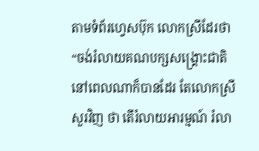តាមទំព័រហ្វេសប៊ុក លោកស្រីដែរថា “ចង់រំលាយគណបក្សសង្គ្រោះជាតិ នៅពេលណាក៏បានដែរ តែលោកស្រីសួរវិញ ថា តើរំលាយអារម្មណ៍ រំលា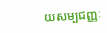យសម្បជញ្ញៈ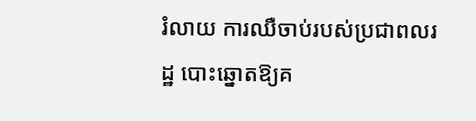រំលាយ ការឈឺចាប់របស់ប្រជាពលរដ្ឋ បោះឆ្នោតឱ្យគ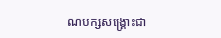ណបក្សសង្គ្រោះជា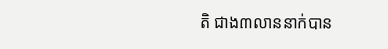តិ ជាង៣លាននាក់បាន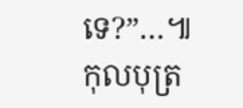ទេ?”…៕
កុលបុត្រ